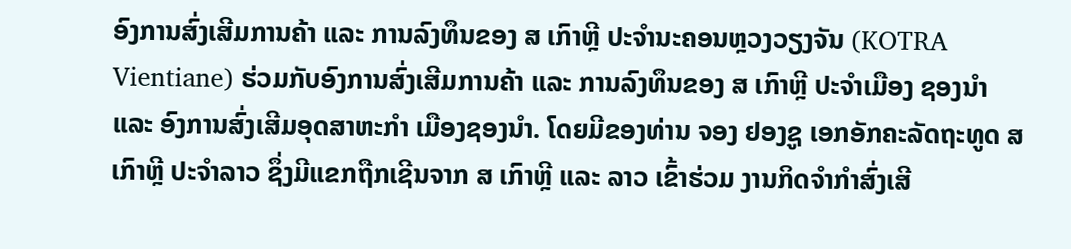ອົງການສົ່ງເສີມການຄ້າ ແລະ ການລົງທຶນຂອງ ສ ເກົາຫຼີ ປະຈຳນະຄອນຫຼວງວຽງຈັນ (KOTRA Vientiane) ຮ່ວມກັບອົງການສົ່ງເສີມການຄ້າ ແລະ ການລົງທຶນຂອງ ສ ເກົາຫຼີ ປະຈຳເມືອງ ຊອງນຳ ແລະ ອົງການສົ່ງເສີມອຸດສາຫະກຳ ເມືອງຊອງນຳ. ໂດຍມີຂອງທ່ານ ຈອງ ຢອງຊູ ເອກອັກຄະລັດຖະທູດ ສເກົາຫຼີ ປະຈຳລາວ ຊຶ່ງມີແຂກຖືກເຊີນຈາກ ສ ເກົາຫຼີ ແລະ ລາວ ເຂົ້າຮ່ວມ ງານກິດຈຳກຳສົ່ງເສີ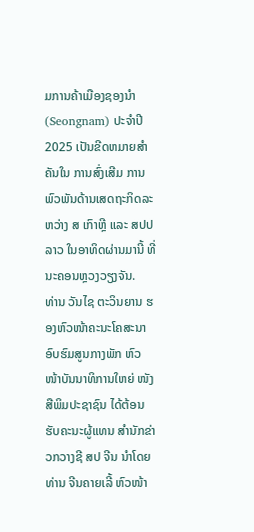ມການຄ້າເມືອງຊອງນຳ (Seongnam) ປະຈຳປີ 2025 ເປັນຂີດຫມາຍສຳຄັນໃນ ການສົ່ງເສີມ ການພົວພັນດ້ານເສດຖະກິດລະຫວ່າງ ສ ເກົາຫຼີ ແລະ ສປປ ລາວ ໃນອາທິດຜ່ານມານີ້ ທີ່ນະຄອນຫຼວງວຽງຈັນ.
ທ່ານ ວັນໄຊ ຕະວິນຍານ ຮອງຫົວໜ້າຄະນະໂຄສະນາອົບຮົມສູນກາງພັກ ຫົວໜ້າບັນນາທິການໃຫຍ່ ໜັງສືພິມປະຊາຊົນ ໄດ້ຕ້ອນຮັບຄະນະຜູ້ແທນ ສຳນັກຂ່າວກວາງຊີ ສປ ຈີນ ນຳໂດຍ ທ່ານ ຈີນຄາຍເລີ້ ຫົວໜ້າ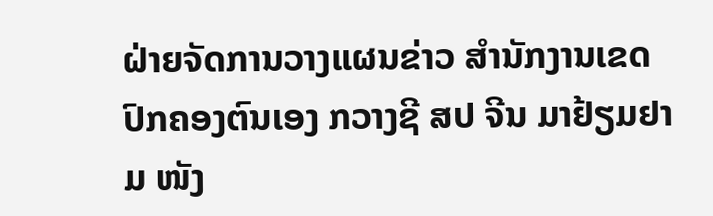ຝ່າຍຈັດການວາງແຜນຂ່າວ ສຳນັກງານເຂດປົກຄອງຕົນເອງ ກວາງຊີ ສປ ຈີນ ມາຢ້ຽມຢາມ ໜັງ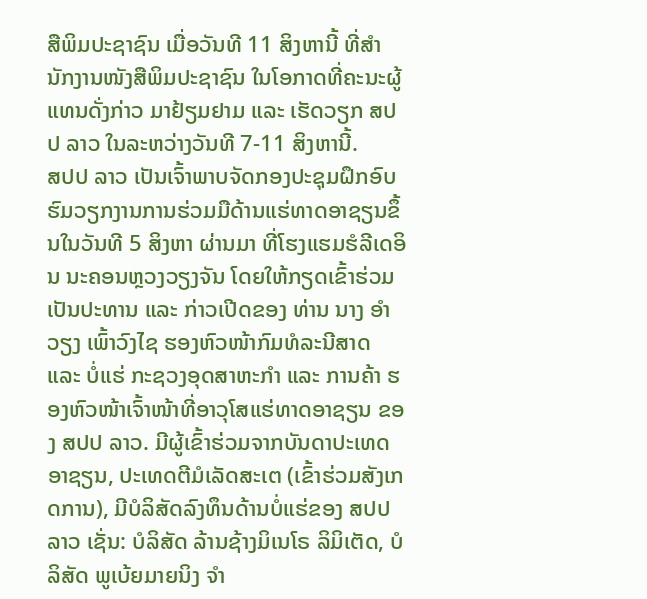ສືພິມປະຊາຊົນ ເມື່ອວັນທີ 11 ສິງຫານີ້ ທີ່ສຳນັກງານໜັງສືພິມປະຊາຊົນ ໃນໂອກາດທີ່ຄະນະຜູ້ແທນດັ່ງກ່າວ ມາຢ້ຽມຢາມ ແລະ ເຮັດວຽກ ສປປ ລາວ ໃນລະຫວ່າງວັນທີ 7-11 ສິງຫານີ້.
ສປປ ລາວ ເປັນເຈົ້າພາບຈັດກອງປະຊຸມຝຶກອົບຮົມວຽກງານການຮ່ວມມືດ້ານແຮ່ທາດອາຊຽນຂຶ້ນໃນວັນທີ 5 ສິງຫາ ຜ່ານມາ ທີ່ໂຮງແຮມຮໍລີເດອິນ ນະຄອນຫຼວງວຽງຈັນ ໂດຍໃຫ້ກຽດເຂົ້າຮ່ວມເປັນປະທານ ແລະ ກ່າວເປີດຂອງ ທ່ານ ນາງ ອໍາວຽງ ເພົ້າວົງໄຊ ຮອງຫົວໜ້າກົມທໍລະນີສາດ ແລະ ບໍ່ແຮ່ ກະຊວງອຸດສາຫະກໍາ ແລະ ການຄ້າ ຮອງຫົວໜ້າເຈົ້າໜ້າທີ່ອາວຸໂສແຮ່ທາດອາຊຽນ ຂອງ ສປປ ລາວ. ມີຜູ້ເຂົ້າຮ່ວມຈາກບັນດາປະເທດອາຊຽນ, ປະເທດຕີມໍເລັດສະເຕ (ເຂົ້າຮ່ວມສັງເກດການ), ມີບໍລິສັດລົງທຶນດ້ານບໍ່ແຮ່ຂອງ ສປປ ລາວ ເຊັ່ນ: ບໍລິສັດ ລ້ານຊ້າງມິເນໂຣ ລິມິເຕັດ, ບໍລິສັດ ພູເບ້ຍມາຍນິງ ຈໍາ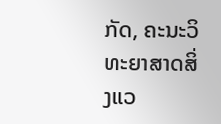ກັດ, ຄະນະວິທະຍາສາດສິ່ງແວ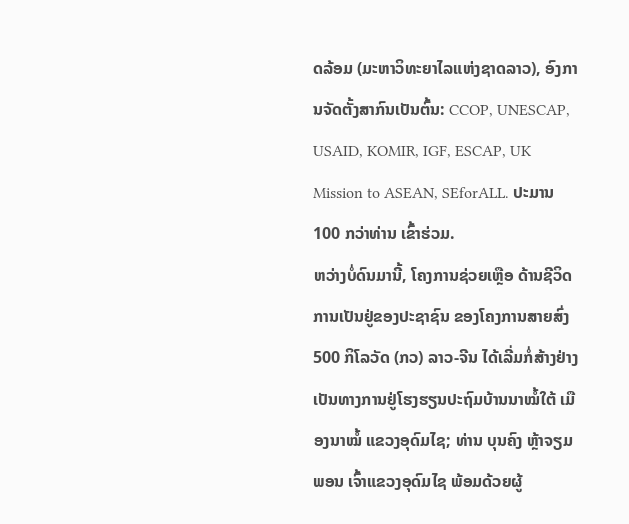ດລ້ອມ (ມະຫາວິທະຍາໄລແຫ່ງຊາດລາວ), ອົງການຈັດຕັ້ງສາກົນເປັນຕົ້ນ: CCOP, UNESCAP, USAID, KOMIR, IGF, ESCAP, UK Mission to ASEAN, SEforALL. ປະມານ 100 ກວ່າທ່ານ ເຂົ້າຮ່ວມ.
ຫວ່າງບໍ່ດົນມານີ້, ໂຄງການຊ່ວຍເຫຼືອ ດ້ານຊີວິດການເປັນຢູ່ຂອງປະຊາຊົນ ຂອງໂຄງການສາຍສົ່ງ 500 ກິໂລວັດ (ກວ) ລາວ-ຈີນ ໄດ້ເລີ່ມກໍ່ສ້າງຢ່າງເປັນທາງການຢູ່ໂຮງຮຽນປະຖົມບ້ານນາໝໍ້ໃຕ້ ເມືອງນາໝໍ້ ແຂວງອຸດົມໄຊ; ທ່ານ ບຸນຄົງ ຫຼ້າຈຽມພອນ ເຈົ້າແຂວງອຸດົມໄຊ ພ້ອມດ້ວຍຜູ້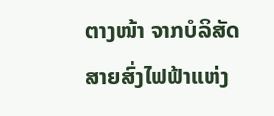ຕາງໜ້າ ຈາກບໍລິສັດສາຍສົ່ງໄຟຟ້າແຫ່ງ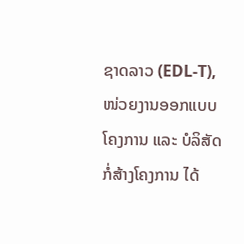ຊາດລາວ (EDL-T), ໜ່ວຍງານອອກແບບໂຄງການ ແລະ ບໍລິສັດກໍ່ສ້າງໂຄງການ ໄດ້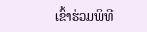ເຂົ້າຮ່ວມພິທີ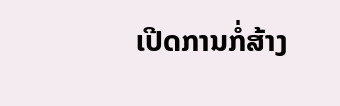ເປີດການກໍ່ສ້າງ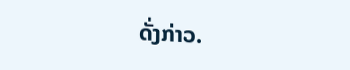ດັ່ງກ່າວ.